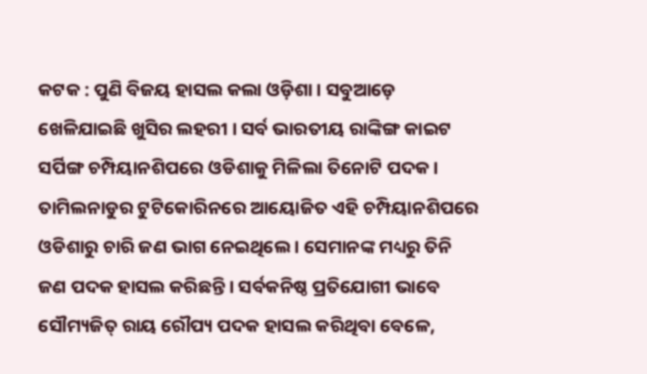କଟକ : ପୁଣି ବିଜୟ ହାସଲ କଲା ଓଡ଼ିଶା । ସବୁଆଡ଼େ ଖେଳିଯାଇଛି ଖୁସିର ଲହରୀ । ସର୍ବ ଭାରତୀୟ ରାଙ୍କିଙ୍ଗ କାଇଟ ସର୍ପିଙ୍ଗ ଚମ୍ପିୟାନଶିପରେ ଓଡିଶାକୁ ମିଳିଲା ତିନୋଟି ପଦକ। ତାମିଲନାଡୁର ଟୁଟିକୋରିନରେ ଆୟୋଜିତ ଏହି ଚମ୍ପିୟାନଶିପରେ ଓଡିଶାରୁ ଚାରି ଜଣ ଭାଗ ନେଇଥିଲେ । ସେମାନଙ୍କ ମଧ୍ୟରୁ ତିନି ଜଣ ପଦକ ହାସଲ କରିଛନ୍ତି । ସର୍ବକନିଷ୍ଠ ପ୍ରତିଯୋଗୀ ଭାବେ ସୌମ୍ୟଜିତ୍ ରାୟ ରୌପ୍ୟ ପଦକ ହାସଲ କରିଥିବା ବେଳେ,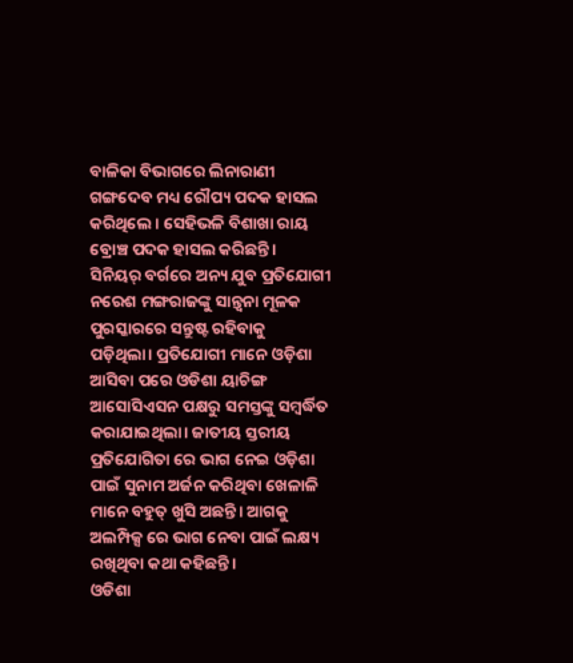ବାଳିକା ବିଭାଗରେ ଲିନାରାଣୀ ଗଙ୍ଗଦେବ ମଧ୍ୟ ରୌପ୍ୟ ପଦକ ହାସଲ କରିଥିଲେ । ସେହିଭଳି ବିଶାଖା ରାୟ ବ୍ରୋଞ୍ଚ ପଦକ ହାସଲ କରିଛନ୍ତି।
ସିନିୟର୍ ବର୍ଗରେ ଅନ୍ୟ ଯୁବ ପ୍ରତିଯୋଗୀ ନରେଶ ମଙ୍ଗରାଜଙ୍କୁ ସାନ୍ତ୍ଵନା ମୂଳକ ପୁରସ୍କାରରେ ସନ୍ତୁଷ୍ଟ ରହିବାକୁ ପଡ଼ିଥିଲା। ପ୍ରତିଯୋଗୀ ମାନେ ଓଡ଼ିଶା ଆସିବା ପରେ ଓଡିଶା ୟାଚିଙ୍ଗ ଆସୋସିଏସନ ପକ୍ଷରୁ ସମସ୍ତଙ୍କୁ ସମ୍ବର୍ଦ୍ଧିତ କରାଯାଇଥିଲା। ଜାତୀୟ ସ୍ତରୀୟ ପ୍ରତିଯୋଗିତା ରେ ଭାଗ ନେଇ ଓଡ଼ିଶା ପାଇଁ ସୁନାମ ଅର୍ଜନ କରିଥିବା ଖେଳାଳି ମାନେ ବହୁତ୍ ଖୁସି ଅଛନ୍ତି। ଆଗକୁ ଅଲମ୍ପିକ୍ସ ରେ ଭାଗ ନେବା ପାଇଁ ଲକ୍ଷ୍ୟ ରଖିଥିବା କଥା କହିଛନ୍ତି।
ଓଡିଶା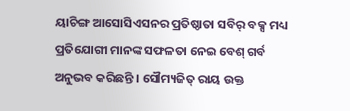ୟାଚିଙ୍ଗ ଆସୋସିଏସନର ପ୍ରତିଷ୍ଠାତା ସବିର୍ ବକ୍ସ ମଧ୍ୟ ପ୍ରତିଯୋଗୀ ମାନଙ୍କ ସଫଳତା ନେଇ ବେଶ୍ ଗର୍ବ ଅନୁଭବ କରିଛନ୍ତି । ସୌମ୍ୟଜିତ୍ ରାୟ ଉକ୍ତ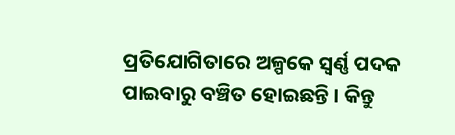ପ୍ରତିଯୋଗିତାରେ ଅଳ୍ପକେ ସ୍ଵର୍ଣ୍ଣ ପଦକ ପାଇବାରୁ ବଞ୍ଚିତ ହୋଇଛନ୍ତି । କିନ୍ତୁ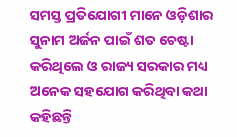ସମସ୍ତ ପ୍ରତିଯୋଗୀ ମାନେ ଓଡ଼ିଶାର ସୁନାମ ଅର୍ଜନ ପାଇଁ ଶତ ଚେଷ୍ଟା କରିଥିଲେ ଓ ରାଜ୍ୟ ସରକାର ମଧ୍ୟ ଅନେକ ସହଯୋଗ କରିଥିବା କଥା କହିଛନ୍ତି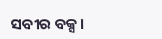ସବୀର ବକ୍ସ।